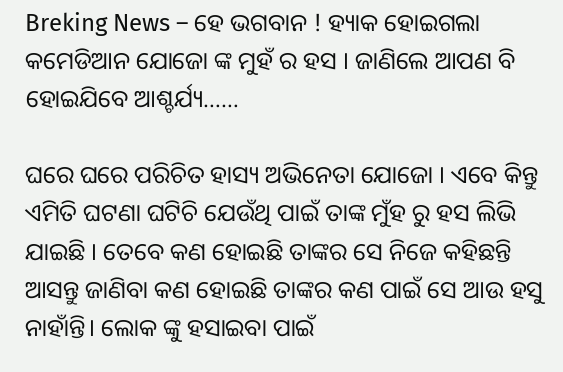Breking News – ହେ ଭଗବାନ ! ହ୍ୟାକ ହୋଇଗଲା କମେଡିଆନ ଯୋଜୋ ଙ୍କ ମୁହଁ ର ହସ । ଜାଣିଲେ ଆପଣ ବି ହୋଇଯିବେ ଆଶ୍ଚର୍ଯ୍ୟ……

ଘରେ ଘରେ ପରିଚିତ ହାସ୍ୟ ଅଭିନେତା ଯୋଜୋ । ଏବେ କିନ୍ତୁ ଏମିତି ଘଟଣା ଘଟିଚି ଯେଉଁଥି ପାଇଁ ତାଙ୍କ ମୁଁହ ରୁ ହସ ଲିଭି ଯାଇଛି । ତେବେ କଣ ହୋଇଛି ତାଙ୍କର ସେ ନିଜେ କହିଛନ୍ତି ଆସନ୍ତୁ ଜାଣିବା କଣ ହୋଇଛି ତାଙ୍କର କଣ ପାଇଁ ସେ ଆଉ ହସୁ ନାହାଁନ୍ତି। ଲୋକ ଙ୍କୁ ହସାଇବା ପାଇଁ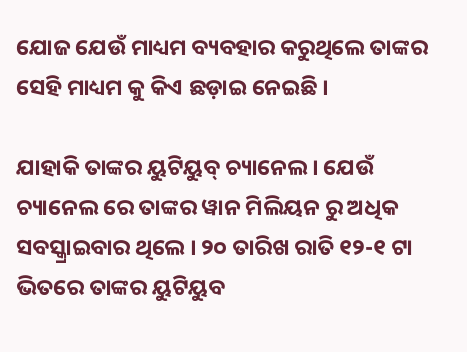ଯୋଜ ଯେଉଁ ମାଧ୍ୟମ ବ୍ୟବହାର କରୁଥିଲେ ତାଙ୍କର ସେହି ମାଧ୍ୟମ କୁ କିଏ ଛଡ଼ାଇ ନେଇଛି ।

ଯାହାକି ତାଙ୍କର ୟୁଟିୟୁବ୍ ଚ୍ୟାନେଲ । ଯେଉଁ ଚ୍ୟାନେଲ ରେ ତାଙ୍କର ୱାନ ମିଲିୟନ ରୁ ଅଧିକ ସବସ୍କ୍ରାଇବାର ଥିଲେ । ୨୦ ତାରିଖ ରାତି ୧୨-୧ ଟା ଭିତରେ ତାଙ୍କର ୟୁଟିୟୁବ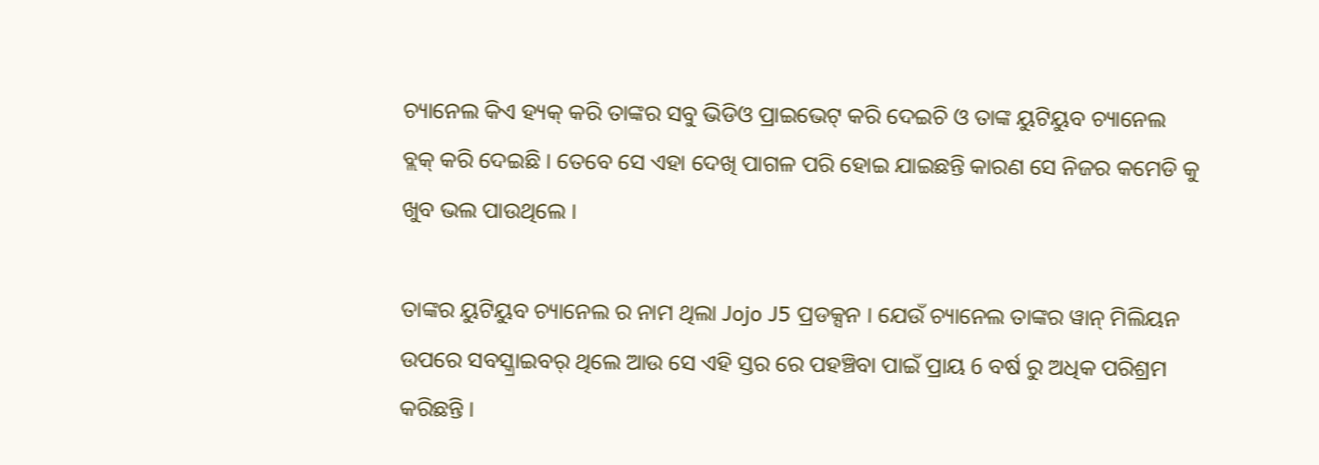ଚ୍ୟାନେଲ କିଏ ହ୍ୟକ୍ କରି ତାଙ୍କର ସବୁ ଭିଡିଓ ପ୍ରାଇଭେଟ୍ କରି ଦେଇଚି ଓ ତାଙ୍କ ୟୁଟିୟୁବ ଚ୍ୟାନେଲ ବ୍ଲକ୍ କରି ଦେଇଛି । ତେବେ ସେ ଏହା ଦେଖି ପାଗଳ ପରି ହୋଇ ଯାଇଛନ୍ତି କାରଣ ସେ ନିଜର କମେଡି କୁ ଖୁବ ଭଲ ପାଉଥିଲେ ।

ତାଙ୍କର ୟୁଟିୟୁବ ଚ୍ୟାନେଲ ର ନାମ ଥିଲା Jojo J5 ପ୍ରଡକ୍ସନ । ଯେଉଁ ଚ୍ୟାନେଲ ତାଙ୍କର ୱାନ୍ ମିଲିୟନ ଉପରେ ସବସ୍କ୍ରାଇବର୍ ଥିଲେ ଆଉ ସେ ଏହି ସ୍ତର ରେ ପହଞ୍ଚିବା ପାଇଁ ପ୍ରାୟ 6 ବର୍ଷ ରୁ ଅଧିକ ପରିଶ୍ରମ କରିଛନ୍ତି ।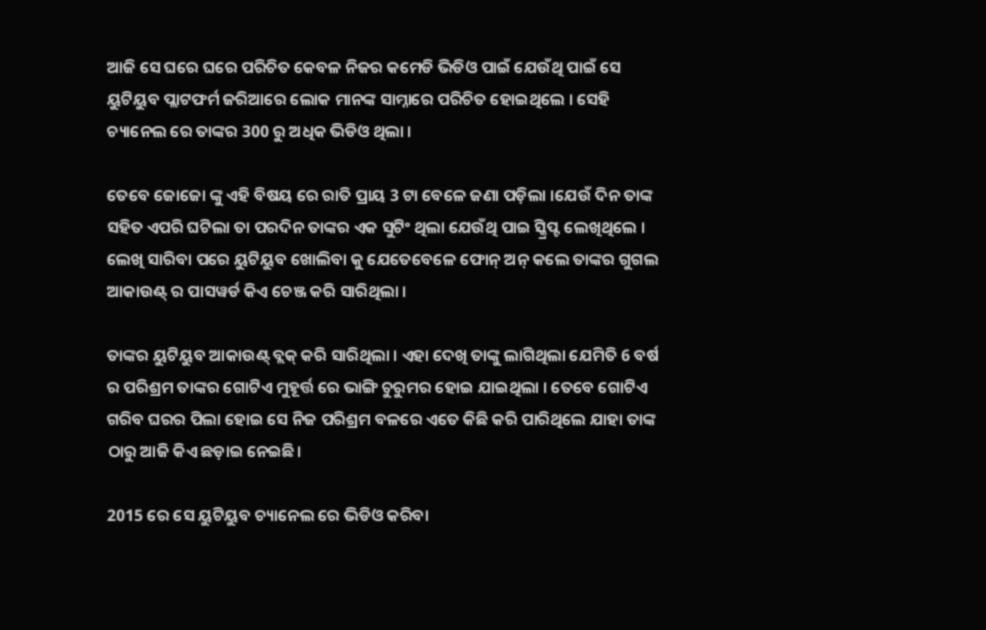ଆଜି ସେ ଘରେ ଘରେ ପରିଚିତ କେବଳ ନିଜର କମେଡି ଭିଡିଓ ପାଇଁ ଯେଉଁଥି ପାଇଁ ସେ ୟୁଟିୟୁବ ପ୍ଲାଟଫର୍ମ ଜରିଆରେ ଲୋକ ମାନଙ୍କ ସାମ୍ନାରେ ପରିଚିତ ହୋଇଥିଲେ । ସେହି ଚ୍ୟାନେଲ ରେ ତାଙ୍କର 300 ରୁ ଅଧିକ ଭିଡିଓ ଥିଲା ।

ତେବେ ଜୋଜୋ ଙ୍କୁ ଏହି ବିଷୟ ରେ ରାତି ପ୍ରାୟ 3 ଟା ବେଳେ ଜଣା ପଡ଼ିଲା ।ଯେଉଁ ଦିନ ତାଙ୍କ ସହିତ ଏପରି ଘଟିଲା ତା ପରଦିନ ତାଙ୍କର ଏକ ସୁଟିଂ ଥିଲା ଯେଉଁଥି ପାଇ ସ୍କ୍ରିପ୍ଟ ଲେଖିଥିଲେ । ଲେଖି ସାରିବା ପରେ ୟୁଟିୟୁବ ଖୋଲିବା କୁ ଯେତେବେଳେ ଫୋନ୍ ଅନ୍ କଲେ ତାଙ୍କର ଗୁଗଲ ଆକାଉଣ୍ଟ୍ ର ପାସୱର୍ଡ କିଏ ଚେଞ୍ଜ କରି ସାରିଥିଲା ।

ତାଙ୍କର ୟୁଟିୟୁବ ଆକାଉଣ୍ଟ୍ ବ୍ଲକ୍ କରି ସାରିଥିଲା । ଏହା ଦେଖି ତାଙ୍କୁ ଲାଗିଥିଲା ଯେମିତି 6 ବର୍ଷ ର ପରିଶ୍ରମ ତାଙ୍କର ଗୋଟିଏ ମୁହୂର୍ତ୍ତ ରେ ଭାଙ୍ଗି ଚୁରୁମର ହୋଇ ଯାଇଥିଲା । ତେବେ ଗୋଟିଏ ଗରିବ ଘରର ପିଲା ହୋଇ ସେ ନିଜ ପରିଶ୍ରମ ବଳରେ ଏତେ କିଛି କରି ପାରିଥିଲେ ଯାହା ତାଙ୍କ ଠାରୁ ଆଜି କିଏ ଛଡ଼ାଇ ନେଇଛି।

2015 ରେ ସେ ୟୁଟିୟୁବ ଚ୍ୟାନେଲ ରେ ଭିଡିଓ କରିବା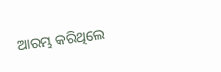ଆରମ୍ଭ କରିଥିଲେ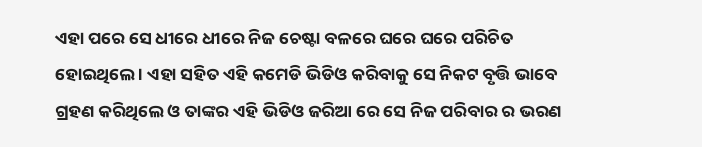ଏହା ପରେ ସେ ଧୀରେ ଧୀରେ ନିଜ ଚେଷ୍ଟା ବଳରେ ଘରେ ଘରେ ପରିଚିତ ହୋଇଥିଲେ । ଏହା ସହିତ ଏହି କମେଡି ଭିଡିଓ କରିବାକୁ ସେ ନିକଟ ବୃତ୍ତି ଭାବେ ଗ୍ରହଣ କରିଥିଲେ ଓ ତାଙ୍କର ଏହି ଭିଡିଓ ଜରିଆ ରେ ସେ ନିଜ ପରିବାର ର ଭରଣ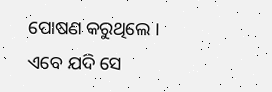ପୋଷଣ କରୁଥିଲେ । ଏବେ ଯଦି ସେ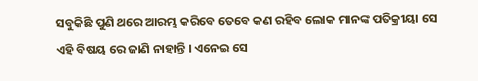ସବୁକିଛି ପୁଣି ଥରେ ଆରମ୍ଭ କରିବେ ତେବେ କଣ ରହିବ ଲୋକ ମାନଙ୍କ ପତିକ୍ରୀୟା ସେ ଏହି ବିଷୟ ରେ ଜାଣି ନାହାନ୍ତି । ଏନେଇ ସେ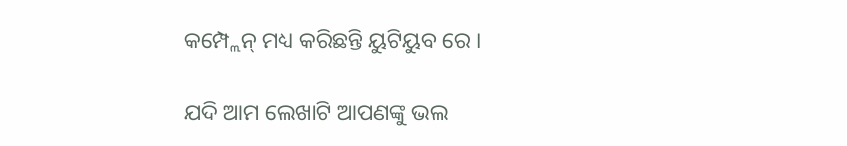କମ୍ପ୍ଲେନ୍ ମଧ୍ୟ କରିଛନ୍ତି ୟୁଟିୟୁବ ରେ ।

ଯଦି ଆମ ଲେଖାଟି ଆପଣଙ୍କୁ ଭଲ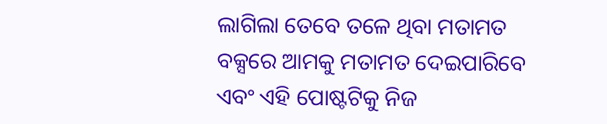ଲାଗିଲା ତେବେ ତଳେ ଥିବା ମତାମତ ବକ୍ସରେ ଆମକୁ ମତାମତ ଦେଇପାରିବେ ଏବଂ ଏହି ପୋଷ୍ଟଟିକୁ ନିଜ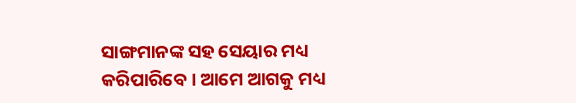ସାଙ୍ଗମାନଙ୍କ ସହ ସେୟାର ମଧ୍ୟ କରିପାରିବେ । ଆମେ ଆଗକୁ ମଧ୍ୟ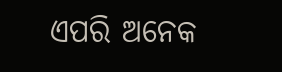ଏପରି ଅନେକ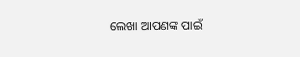ଲେଖା ଆପଣଙ୍କ ପାଇଁ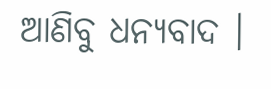ଆଣିବୁ ଧନ୍ୟବାଦ ।